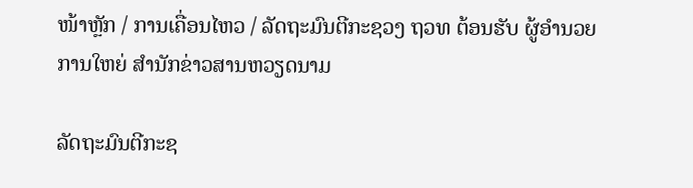ໜ້າຫຼັກ / ການເຄື່ອນໄຫວ / ລັດຖະມົນຕີກະຊວງ ຖວທ ຕ້ອນຮັບ ຜູ້ອໍານວຍການໃຫຍ່ ສໍານັກຂ່າວສານຫວຽດນາມ

ລັດຖະມົນຕີກະຊ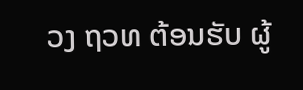ວງ ຖວທ ຕ້ອນຮັບ ຜູ້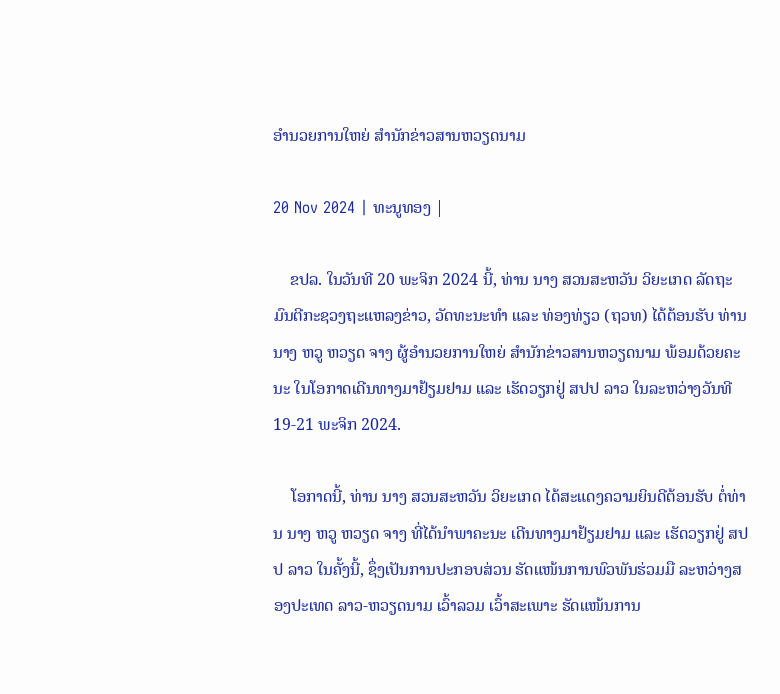ອໍານວຍການໃຫຍ່ ສໍານັກຂ່າວສານຫວຽດນາມ

20 Nov 2024 | ທະນູທອງ |

    ຂປລ. ໃນວັນທີ 20 ພະຈິກ 2024 ນີ້, ທ່ານ ນາງ ສວນສະຫວັນ ວິຍະເກດ ລັດຖະມົນຕີກະຊວງຖະແຫລງຂ່າວ, ວັດທະນະທຳ ແລະ ທ່ອງທ່ຽວ (ຖວທ) ໄດ້ຕ້ອນຮັບ ທ່ານ ນາງ ຫວູ ຫວຽດ ຈາງ ຜູ້ອໍານວຍການໃຫຍ່ ສໍານັກຂ່າວສານຫວຽດນາມ ພ້ອມດ້ວຍຄະນະ ໃນໂອກາດເດີນທາງມາຢ້ຽມຢາມ ແລະ ເຮັດວຽກຢູ່ ສປປ ລາວ ໃນລະຫວ່າງວັນທີ 19-21 ພະຈິກ 2024.

    ໂອກາດນີ້, ທ່ານ ນາງ ສວນສະຫວັນ ວິຍະເກດ ໄດ້ສະແດງຄວາມຍິນດີຕ້ອນຮັບ ຕໍ່ທ່ານ ນາງ ຫວູ ຫວຽດ ຈາງ ທີ່ໄດ້ນໍາພາຄະນະ ເດີນທາງມາຢ້ຽມຢາມ ແລະ ເຮັດວຽກຢູ່ ສປປ ລາວ ໃນຄັ້ງນີ້, ຊຶ່ງເປັນການປະກອບສ່ວນ ຮັດແໜ້ນການພົວພັນຮ່ວມມື ລະຫວ່າງສອງປະເທດ ລາວ-ຫວຽດນາມ ເວົ້າລວມ ເວົ້າສະເພາະ ຮັດແໜ້ນການ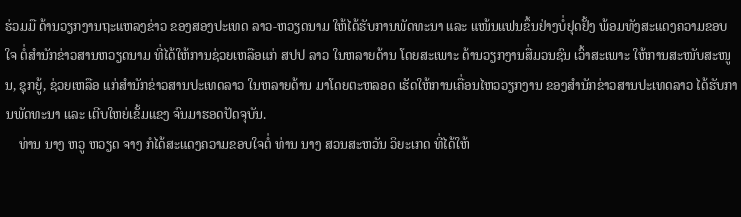ຮ່ວມມື ດ້ານວຽກງານຖະແຫລງຂ່າວ ຂອງສອງປະເທດ ລາວ-ຫວຽດນາມ ໃຫ້ໄດ້ຮັບການພັດທະນາ ແລະ ແໜ້ນແຟນຂຶ້ນຢ່າງບໍ່ຢຸດຢັ້ງ ພ້ອມທັງສະແດງຄວາມຂອບໃຈ ຕໍ່ສໍານັກຂ່າວສານຫວຽດນາມ ທີ່ໄດ້ໃຫ້ການຊ່ວຍເຫລືອແກ່ ສປປ ລາວ ໃນຫລາຍດ້ານ ໂດຍສະເພາະ ດ້ານວຽກງານສື່ມວນຊົນ ເວົ້າສະເພາະ ໃຫ້ການສະໜັບສະໜູນ, ຊຸກຍູ້, ຊ່ວຍເຫລືອ ແກ່ສຳນັກຂ່າວສານປະເທດລາວ ໃນຫລາຍດ້ານ ມາໂດຍຕະຫລອດ ເຮັດໃຫ້ການເຄື່ອນໄຫວວຽກງານ ຂອງສຳນັກຂ່າວສານປະເທດລາວ ໄດ້ຮັບການພັດທະນາ ແລະ ເຕີບໃຫຍ່ເຂັ້ມແຂງ ຈົນມາຮອດປັດຈຸບັນ.
    ທ່ານ ນາງ ຫວູ ຫວຽດ ຈາງ ກໍໄດ້ສະແດງຄວາມຂອບໃຈຕໍ່ ທ່ານ ນາງ ສວນສະຫວັນ ວິຍະເກດ ທີ່ໄດ້ໃຫ້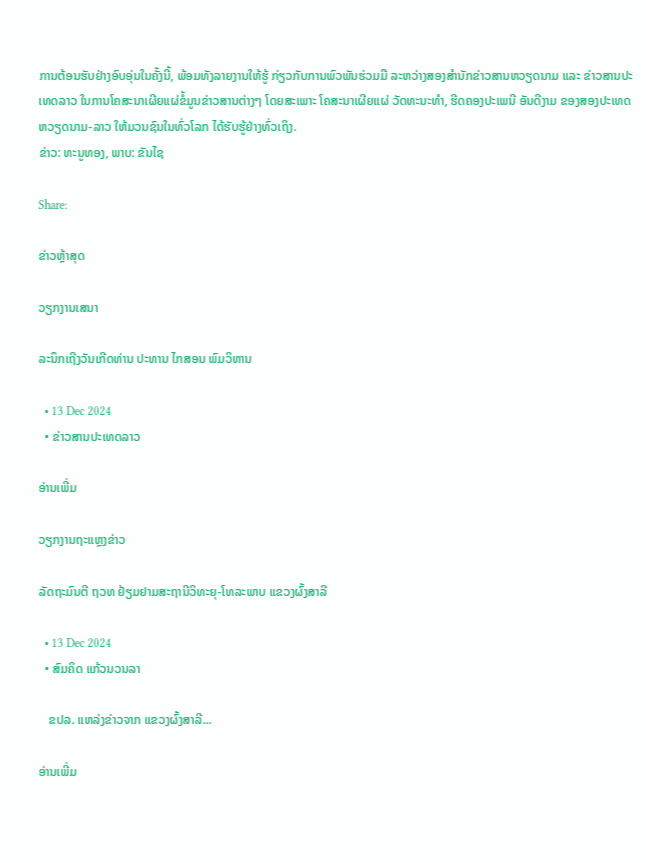ການຕ້ອນຮັບຢ່າງອົບອຸ່ນໃນຄັ້ງນີ້, ພ້ອມທັງລາຍງານໃຫ້ຮູ້ ກ່ຽວກັບການພົວພັນຮ່ວມມື ລະຫວ່າງສອງສຳນັກຂ່າວສານຫວຽດນາມ ແລະ ຂ່າວສານປະເທດລາວ ໃນການໂຄສະນາເຜີຍແຜ່ຂໍ້ມູນຂ່າວສານຕ່າງໆ ໂດຍສະເພາະ ໂຄສະນາເຜີຍແຜ່ ວັດທະນະທຳ, ຮີດຄອງປະເພນີ ອັນດີງາມ ຂອງສອງປະເທດ ຫວຽດນາມ-ລາວ ໃຫ້ມວນຊົນໃນທົ່ວໂລກ ໄດ້ຮັບຮູ້ຢ່າງທົ່ວເຖິງ.
ຂ່າວ: ທະນູທອງ, ພາບ: ຂັນໄຊ

Share:

ຂ່າວຫຼ້າສຸດ

ວຽກງານເສນາ

ລະນຶກເຖີງວັນເກີດທ່ານ ປະທານ ໄກສອນ ພົມວິຫານ

  • 13 Dec 2024
  • ຂ່າວສານປະເທດລາວ

ອ່ານເພີ່ມ

ວຽກງານຖະແຫຼງຂ່າວ

ລັດຖະມົນຕີ ຖວທ ຢ້ຽມຢາມສະຖານີວິທະຍຸ-ໂທລະພາບ ແຂວງຜົ້ງສາລີ

  • 13 Dec 2024
  • ສົມຄິດ ແກ້ວນວນລາ

   ຂປລ. ແຫລ່ງຂ່າວຈາກ ແຂວງຜົ້ງສາລີ...

ອ່ານເພີ່ມ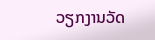ວຽກງານວັດ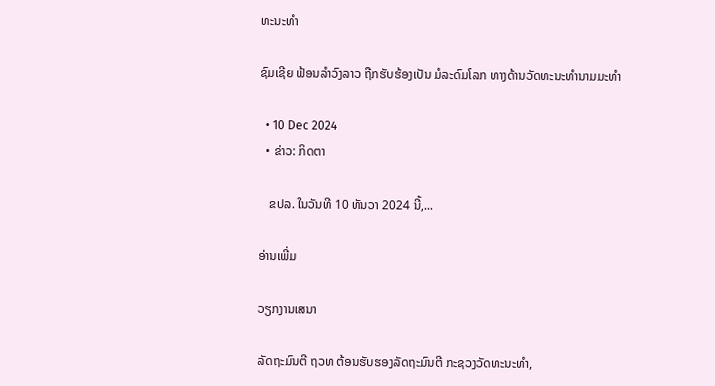ທະນະທໍາ

ຊົມເຊີຍ ຟ້ອນລຳວົງລາວ ຖືກຮັບຮ້ອງເປັນ ມໍລະດົມໂລກ ທາງດ້ານວັດທະນະທຳນາມມະທຳ

  • 10 Dec 2024
  • ຂ່າວ: ກິດຕາ

   ຂປລ. ໃນວັນທີ 10 ທັນວາ 2024 ນີ້,...

ອ່ານເພີ່ມ

ວຽກງານເສນາ

ລັດຖະມົນຕີ ຖວທ ຕ້ອນຮັບຮອງລັດຖະມົນຕີ ກະຊວງວັດທະນະທຳ,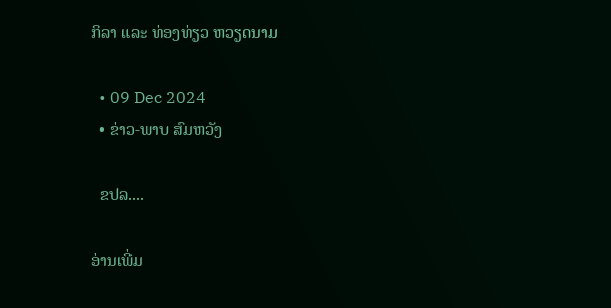ກິລາ ແລະ ທ່ອງທ່ຽວ ຫວຽດນາມ

  • 09 Dec 2024
  • ຂ່າວ-ພາບ ສົມຫວັງ

  ຂປລ....

ອ່ານເພີ່ມ